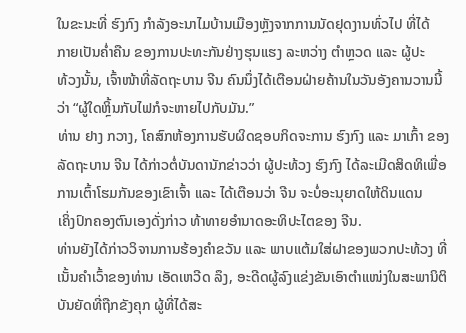ໃນຂະນະທີ່ ຮົງກົງ ກຳລັງອະນາໄມບ້ານເມືອງຫຼັງຈາກການນັດຢຸດງານທົ່ວໄປ ທີ່ໄດ້
ກາຍເປັນຄ່ຳຄືນ ຂອງການປະທະກັນຢ່າງຮຸນແຮງ ລະຫວ່າງ ຕຳຫຼວດ ແລະ ຜູ້ປະ
ທ້ວງນັ້ນ, ເຈົ້າໜ້າທີ່ລັດຖະບານ ຈີນ ຄົນນຶ່ງໄດ້ເຕືອນຝ່າຍຄ້ານໃນວັນອັງຄານວານນີ້
ວ່າ “ຜູ້ໃດຫຼິ້ນກັບໄຟກໍຈະຫາຍໄປກັບມັນ.”
ທ່ານ ຢາງ ກວາງ, ໂຄສົກຫ້ອງການຮັບຜິດຊອບກິດຈະການ ຮົງກົງ ແລະ ມາເກົ້າ ຂອງ
ລັດຖະບານ ຈີນ ໄດ້ກ່າວຕໍ່ບັນດານັກຂ່າວວ່າ ຜູ້ປະທ້ວງ ຮົງກົງ ໄດ້ລະເມີດສິດທິເພື່ອ
ການເຕົ້າໂຮມກັນຂອງເຂົາເຈົ້າ ແລະ ໄດ້ເຕືອນວ່າ ຈີນ ຈະບໍ່ອະນຸຍາດໃຫ້ດິນແດນ
ເຄິ່ງປົກຄອງຕົນເອງດັ່ງກ່າວ ທ້າທາຍອຳນາດອະທິປະໄຕຂອງ ຈີນ.
ທ່ານຍັງໄດ້ກ່າວວິຈານການຮ້ອງຄຳຂວັນ ແລະ ພາບແຕ້ມໃສ່ຝາຂອງພວກປະທ້ວງ ທີ່
ເນັ້ນຄຳເວົ້າຂອງທ່ານ ເອັດເຫວີດ ລຶງ, ອະດີດຜູ້ລົງແຂ່ງຂັນເອົາຕຳແໜ່ງໃນສະພານິຕິ
ບັນຍັດທີ່ຖືກຂັງຄຸກ ຜູ້ທີ່ໄດ້ສະ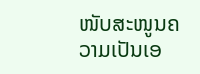ໜັບສະໜູນຄວາມເປັນເອ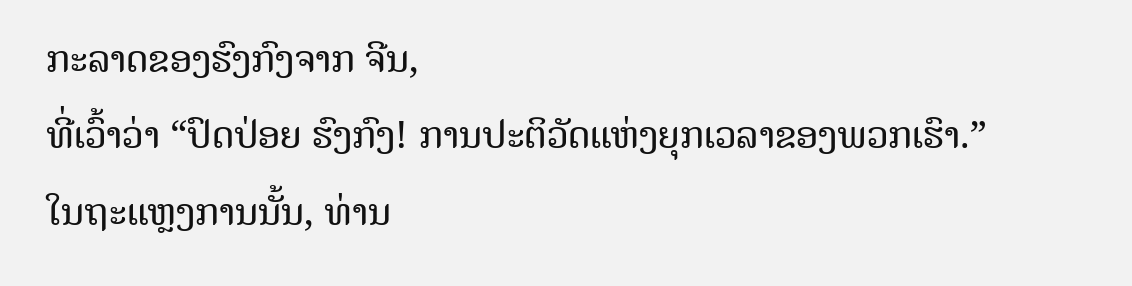ກະລາດຂອງຮົງກົງຈາກ ຈີນ,
ທີ່ເວົ້າວ່າ “ປົດປ່ອຍ ຮົງກົງ! ການປະຕິວັດແຫ່ງຍຸກເວລາຂອງພວກເຮົາ.”
ໃນຖະແຫຼງການນັ້ນ, ທ່ານ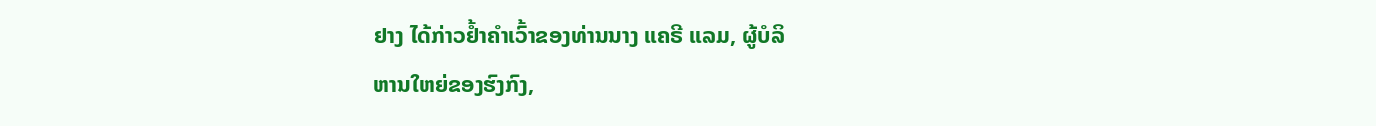ຢາງ ໄດ້ກ່າວຢ້ຳຄຳເວົ້າຂອງທ່ານນາງ ແຄຣີ ແລມ, ຜູ້ບໍລິ
ຫານໃຫຍ່ຂອງຮົງກົງ,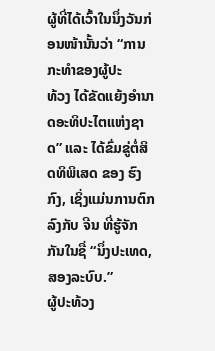ຜູ້ທີ່ໄດ້ເວົ້າໃນນຶ່ງວັນກ່ອນໜ້ານັ້ນວ່າ “ການກະທຳຂອງຜູ້ປະ
ທ້ວງ ໄດ້ຂັດແຍ້ງອຳນາດອະທິປະໄຕແຫ່ງຊາດ” ແລະ ໄດ້ຂົ່ມຂູ່ຕໍ່ສິດທິພິເສດ ຂອງ ຮົງ
ກົງ, ເຊິ່ງແມ່ນການຕົກລົງກັບ ຈີນ ທີ່ຮູ້ຈັກກັນໃນຊື່ “ນຶ່ງປະເທດ, ສອງລະບົບ.”
ຜູ້ປະທ້ວງ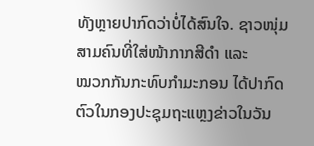ທັງຫຼາຍປາກົດວ່າບໍ່ໄດ້ສົນໃຈ. ຊາວໜຸ່ມສາມຄົນທີ່ໃສ່ໜ້າກາກສີດຳ ແລະ
ໝວກກັນກະທົບກຳມະກອນ ໄດ້ປາກົດຕົວໃນກອງປະຊຸມຖະແຫຼງຂ່າວໃນວັນ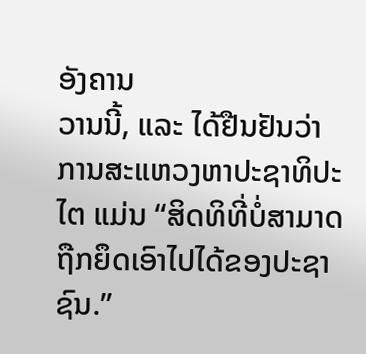ອັງຄານ
ວານນີ້, ແລະ ໄດ້ຢືນຢັນວ່າ ການສະແຫວງຫາປະຊາທິປະໄຕ ແມ່ນ “ສິດທິທີ່ບໍ່ສາມາດ
ຖືກຍຶດເອົາໄປໄດ້ຂອງປະຊາຊົນ.”